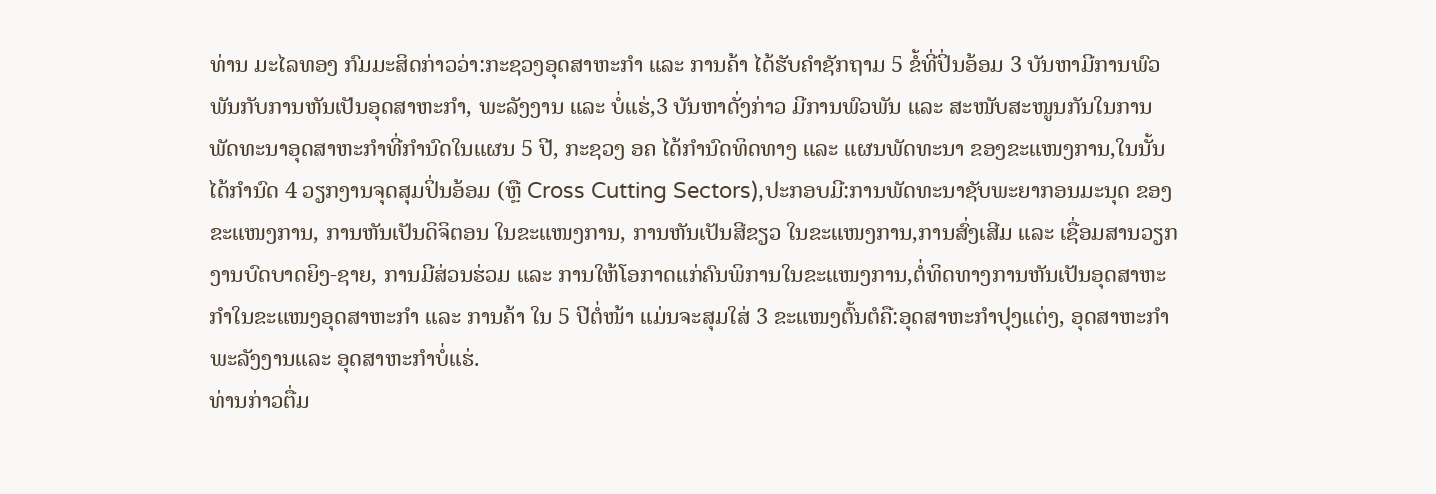ທ່ານ ມະໄລທອງ ກົມມະສິດກ່າວວ່າ:ກະຊວງອຸດສາຫະກຳ ແລະ ການຄ້າ ໄດ້ຮັບຄໍາຊັກຖາມ 5 ຂໍ້ທີ່ປິ່ນອ້ອມ 3 ບັນຫາມີການພົວພັນກັບການຫັນເປັນອຸດສາຫະກຳ, ພະລັງງານ ແລະ ບໍ່ແຮ່,3 ບັນຫາດັ່ງກ່າວ ມີການພົວພັນ ແລະ ສະໜັບສະໜູນກັນໃນການພັດທະນາອຸດສາຫະກຳທີ່ກຳນົດໃນແຜນ 5 ປີ, ກະຊວງ ອຄ ໄດ້ກຳນົດທິດທາງ ແລະ ແຜນພັດທະນາ ຂອງຂະແໜງການ,ໃນນັ້ນໄດ້ກຳນົດ 4 ວຽກງານຈຸດສຸມປິ່ນອ້ອມ (ຫຼື Cross Cutting Sectors),ປະກອບມີ:ການພັດທະນາຊັບພະຍາກອນມະນຸດ ຂອງຂະແໜງການ, ການຫັນເປັນດິຈິຕອນ ໃນຂະແໜງການ, ການຫັນເປັນສີຂຽວ ໃນຂະແໜງການ,ການສົ່ງເສີມ ແລະ ເຊື່ອມສານວຽກງານບົດບາດຍິງ-ຊາຍ, ການມີສ່ວນຮ່ວມ ແລະ ການໃຫ້ໂອກາດແກ່ຄົນພິການໃນຂະແໜງການ,ຕໍ່ທິດທາງການຫັນເປັນອຸດສາຫະກຳໃນຂະແໜງອຸດສາຫະກຳ ແລະ ການຄ້າ ໃນ 5 ປີຕໍ່ໜ້າ ແມ່ນຈະສຸມໃສ່ 3 ຂະແໜງຕົ້ນຕໍຄື:ອຸດສາຫະກຳປຸງແຕ່ງ, ອຸດສາຫະກຳພະລັງງານແລະ ອຸດສາຫະກຳບໍ່ແຮ່.
ທ່ານກ່າວຕື່ມ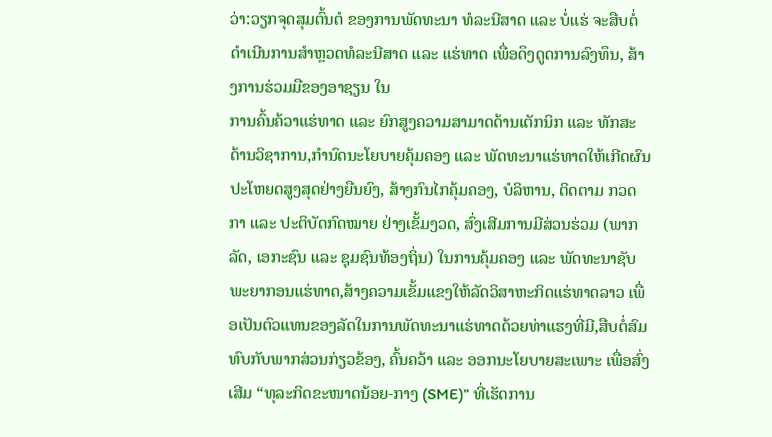ວ່າ:ວຽກຈຸດສຸມຕົ້ນຕໍ ຂອງການພັດທະນາ ທໍລະນີສາດ ແລະ ບໍ່ແຮ່ ຈະສືບຕໍ່ດໍາເນີນການສໍາຫຼວດທໍລະນີສາດ ແລະ ແຮ່ທາດ ເພື່ອດຶງດູດການລົງທຶນ, ສ້າງການຮ່ວມມືຂອງອາຊຽນ ໃນ
ການຄົ້ນຄ້ວາແຮ່ທາດ ແລະ ຍົກສູງຄວາມສາມາດດ້ານເຕັກນິກ ແລະ ທັກສະດ້ານວິຊາການ,ກຳນົດນະໂຍບາຍຄຸ້ມຄອງ ແລະ ພັດທະນາແຮ່ທາດໃຫ້ເກີດຜົນປະໂຫຍດສູງສຸດຢ່າງຍືນຍົງ, ສ້າງກົນໄກຄຸ້ມຄອງ, ບໍລິຫານ, ຕິດຕາມ ກວດກາ ແລະ ປະຕິບັດກົດໝາຍ ຢ່າງເຂັ້ມງວດ, ສົ່ງເສີມການມີສ່ວນຮ່ວມ (ພາກລັດ, ເອກະຊົນ ແລະ ຊຸມຊົນທ້ອງຖິ່ນ) ໃນການຄຸ້ມຄອງ ແລະ ພັດທະນາຊັບພະຍາກອນແຮ່ທາດ,ສ້າງຄວາມເຂັ້ມແຂງໃຫ້ລັດວິສາຫະກິດແຮ່ທາດລາວ ເພື່ອເປັນຕົວແທນຂອງລັດໃນການພັດທະນາແຮ່ທາດດ້ວຍທ່າແຮງທີ່ມີ,ສືບຕໍ່ສົມທົບກັບພາກສ່ວນກ່ຽວຂ້ອງ, ຄົ້ນຄວ້າ ແລະ ອອກນະໂຍບາຍສະເພາະ ເພື່ອສົ່ງເສີມ “ທຸລະກິດຂະໜາດນ້ອຍ-ກາງ (SME)” ທີ່ເຮັດການ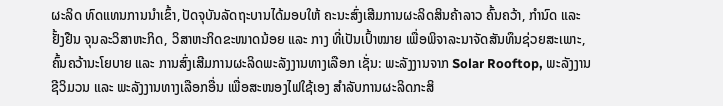ຜະລິດ ທົດແທນການນໍາເຂົ້າ,ປັດຈຸບັນລັດຖະບານໄດ້ມອບໃຫ້ ຄະນະສົ່ງເສີມການຜະລິດສິນຄ້າລາວ ຄົ້ນຄວ້າ, ກຳນົດ ແລະ ຢັ້ງຢືນ ຈຸນລະວິສາຫະກິດ, ວິສາຫະກິດຂະໜາດນ້ອຍ ແລະ ກາງ ທີ່ເປັນເປົ້າໝາຍ ເພື່ອພິຈາລະນາຈັດສັນທຶນຊ່ວຍສະເພາະ,ຄົ້ນຄວ້ານະໂຍບາຍ ແລະ ການສົ່ງເສີມການຜະລິດພະລັງງານທາງເລືອກ ເຊັ່ນ: ພະລັງງານຈາກ Solar Rooftop, ພະລັງງານຊີວິມວນ ແລະ ພະລັງງານທາງເລືອກອື່ນ ເພື່ອສະໜອງໄຟໃຊ້ເອງ ສໍາລັບການຜະລິດກະສິ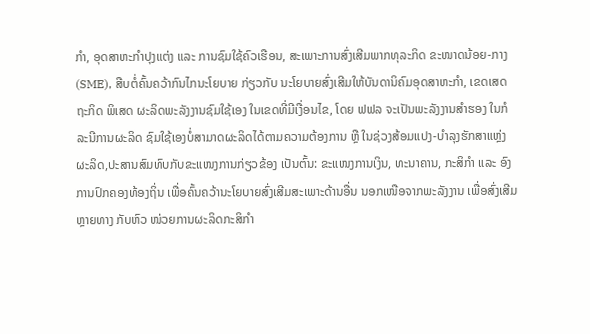ກຳ, ອຸດສາຫະກຳປຸງແຕ່ງ ແລະ ການຊົມໃຊ້ຄົວເຮືອນ, ສະເພາະການສົ່ງເສີມພາກທຸລະກິດ ຂະໜາດນ້ອຍ-ກາງ (SME), ສືບຕໍ່ຄົ້ນຄວ້າກົນໄກນະໂຍບາຍ ກ່ຽວກັບ ນະໂຍບາຍສົ່ງເສີມໃຫ້ບັນດານິຄົມອຸດສາຫະກຳ, ເຂດເສດຖະກິດ ພິເສດ ຜະລິດພະລັງງານຊົມໃຊ້ເອງ ໃນເຂດທີ່ມີເງື່ອນໄຂ, ໂດຍ ຟຟລ ຈະເປັນພະລັງງານສໍາຮອງ ໃນກໍລະນີການຜະລິດ ຊົມໃຊ້ເອງບໍ່ສາມາດຜະລິດໄດ້ຕາມຄວາມຕ້ອງການ ຫຼື ໃນຊ່ວງສ້ອມແປງ-ບຳລຸງຮັກສາແຫຼ່ງຜະລິດ,ປະສານສົມທົບກັບຂະແໜງການກ່ຽວຂ້ອງ ເປັນຕົ້ນ: ຂະແໜງການເງິນ, ທະນາຄານ, ກະສິກຳ ແລະ ອົງການປົກຄອງທ້ອງຖິ່ນ ເພື່ອຄົ້ນຄວ້ານະໂຍບາຍສົ່ງເສີມສະເພາະດ້ານອື່ນ ນອກເໜືອຈາກພະລັງງານ ເພື່ອສົ່ງເສີມຫຼາຍທາງ ກັບຫົວ ໜ່ວຍການຜະລິດກະສິກຳ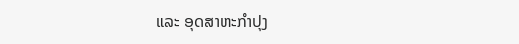ແລະ ອຸດສາຫະກຳປຸງ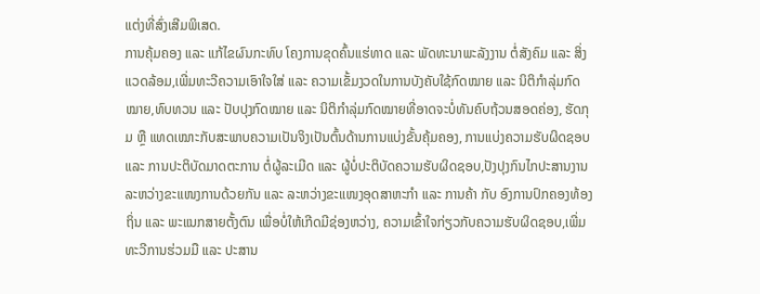ແຕ່ງທີ່ສົ່ງເສີມພິເສດ.
ການຄຸ້ມຄອງ ແລະ ແກ້ໄຂຜົນກະທົບ ໂຄງການຂຸດຄົ້ນແຮ່ທາດ ແລະ ພັດທະນາພະລັງງານ ຕໍ່ສັງຄົມ ແລະ ສິ່ງແວດລ້ອມ,ເພີ່ມທະວີຄວາມເອົາໃຈໃສ່ ແລະ ຄວາມເຂັ້ມງວດໃນການບັງຄັບໃຊ້ກົດໝາຍ ແລະ ນິຕິກຳລຸ່ມກົດໝາຍ,ທົບທວນ ແລະ ປັບປຸງກົດໝາຍ ແລະ ນິຕິກຳລຸ່ມກົດໝາຍທີ່ອາດຈະບໍ່ທັນຄົບຖ້ວນສອດຄ່ອງ, ຮັດກຸມ ຫຼື ແທດເໝາະກັບສະພາບຄວາມເປັນຈິງເປັນຕົ້ນດ້ານການແບ່ງຂັ້ນຄຸ້ມຄອງ, ການແບ່ງຄວາມຮັບຜິດຊອບ ແລະ ການປະຕິບັດມາດຕະການ ຕໍ່ຜູ້ລະເມີດ ແລະ ຜູ້ບໍ່ປະຕິບັດຄວາມຮັບຜິດຊອບ,ປັງປຸງກົນໄກປະສານງານ ລະຫວ່າງຂະແໜງການດ້ວຍກັນ ແລະ ລະຫວ່າງຂະແໜງອຸດສາຫະກຳ ແລະ ການຄ້າ ກັບ ອົງການປົກຄອງທ້ອງຖິ່ນ ແລະ ພະແນກສາຍຕັ້ງຕົນ ເພື່ອບໍ່ໃຫ້ເກີດມີຊ່ອງຫວ່າງ, ຄວາມເຂົ້າໃຈກ່ຽວກັບຄວາມຮັບຜິດຊອບ,ເພີ່ມທະວີການຮ່ວມມື ແລະ ປະສານ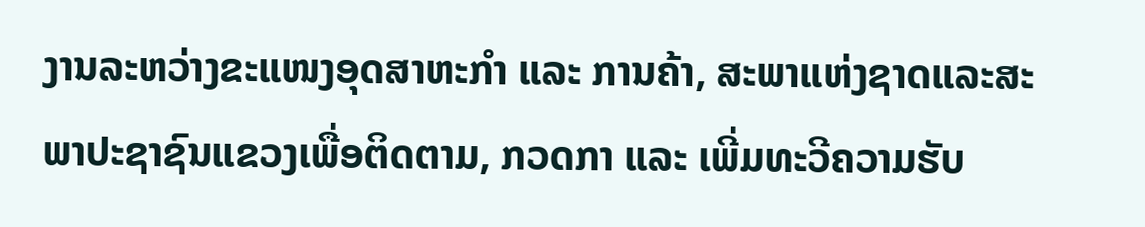ງານລະຫວ່າງຂະແໜງອຸດສາຫະກຳ ແລະ ການຄ້າ, ສະພາແຫ່ງຊາດແລະສະພາປະຊາຊົນແຂວງເພື່ອຕິດຕາມ, ກວດກາ ແລະ ເພີ່ມທະວີຄວາມຮັບ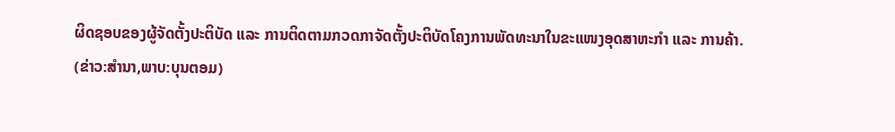ຜິດຊອບຂອງຜູ້ຈັດຕັ້ງປະຕິບັດ ແລະ ການຕິດຕາມກວດກາຈັດຕັ້ງປະຕິບັດໂຄງການພັດທະນາໃນຂະແໜງອຸດສາຫະກຳ ແລະ ການຄ້າ.
(ຂ່າວ:ສຳນາ,ພາບ:ບຸນຕອມ)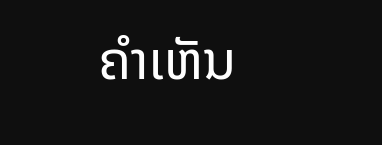ຄໍາເຫັນ